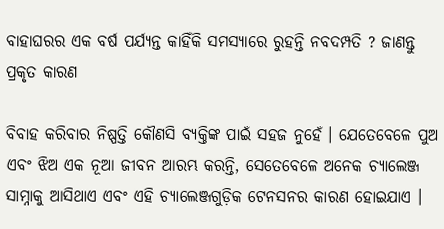ବାହାଘରର ଏକ ବର୍ଷ ପର୍ଯ୍ୟନ୍ତ କାହିଁକି ସମସ୍ୟାରେ ରୁହନ୍ତି ନବଦମ୍ପତି ? ଜାଣନ୍ତୁ ପ୍ରକୃତ କାରଣ

ବିବାହ କରିବାର ନିଷ୍ପତ୍ତି କୌଣସି ବ୍ୟକ୍ତିଙ୍କ ପାଇଁ ସହଜ ନୁହେଁ । ଯେତେବେଳେ ପୁଅ ଏବଂ ଝିଅ ଏକ ନୂଆ ଜୀବନ ଆରମ୍ଭ କରନ୍ତି, ସେତେବେଳେ ଅନେକ ଚ୍ୟାଲେଞ୍ଜ ସାମ୍ନାକୁ ଆସିଥାଏ ଏବଂ ଏହି ଚ୍ୟାଲେଞ୍ଜଗୁଡ଼ିକ ଟେନସନର କାରଣ ହୋଇଯାଏ ।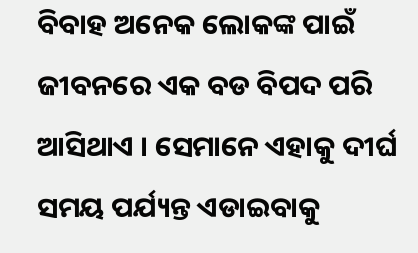ବିବାହ ଅନେକ ଲୋକଙ୍କ ପାଇଁ ଜୀବନରେ ଏକ ବଡ ବିପଦ ପରି ଆସିଥାଏ । ସେମାନେ ଏହାକୁ ଦୀର୍ଘ ସମୟ ପର୍ଯ୍ୟନ୍ତ ଏଡାଇବାକୁ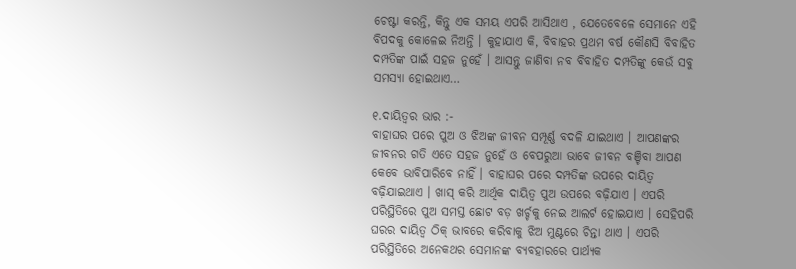ଚେଷ୍ଟା କରନ୍ତି, କିନ୍ତୁ ଏକ ସମୟ ଏପରି ଆସିଥାଏ , ଯେତେବେଳେ ସେମାନେ ଏହି ବିପଦକୁ କୋଳେଇ ନିଅନ୍ତି । କୁହାଯାଏ କି, ବିବାହର ପ୍ରଥମ ବର୍ଷ କୌଣସି ବିବାହିତ ଦମ୍ପତିଙ୍କ ପାଇଁ ସହଜ ନୁହେଁ । ଆସନ୍ତୁ ଜାଣିବା ନବ ବିବାହିତ ଦମ୍ପତିଙ୍କୁ କେଉଁ ସବୁ ସମସ୍ୟା ହୋଇଥାଏ…

୧.ଦାୟିତ୍ୱର ଭାର :-
ବାହାଘର ପରେ ପୁଅ ଓ ଝିଅଙ୍କ ଜୀବନ ସମ୍ପୂର୍ଣ୍ଣ ବଦଳି ଯାଇଥାଏ । ଆପଣଙ୍କର ଜୀବନର ଗତି ଏତେ ସହଜ ନୁହେଁ ଓ ବେପରୁଆ ଭାବେ ଜୀବନ ବଞ୍ଚିବା ଆପଣ କେବେ ଭାବିପାରିବେ ନାହିଁ । ବାହାଘର ପରେ ଦମ୍ପତିଙ୍କ ଉପରେ ଦାୟିତ୍ୱ ବଢ଼ିଯାଇଥାଏ । ଖାସ୍ କରି ଆର୍ଥିକ ଦାୟିତ୍ୱ ପୁଅ ଉପରେ ବଢ଼ିଯାଏ । ଏପରି ପରିସ୍ଥିତିରେ ପୁଅ ସମସ୍ତ ଛୋଟ ବଡ଼ ଖର୍ଚ୍ଚକୁ ନେଇ ଆଲର୍ଟ ହୋଇଯାଏ । ସେହିପରି ଘରର ଦାୟିତ୍ୱ ଠିକ୍ ଭାବରେ କରିବାକୁ ଝିଅ ମୁଣ୍ଟରେ ଚିନ୍ତା ଥାଏ । ଏପରି ପରିସ୍ଥିତିରେ ଅନେକଥର ସେମାନଙ୍କ ବ୍ୟବହାରରେ ପାର୍ଥ୍ୟକ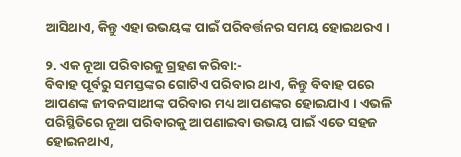ଆସିଥାଏ, କିନ୍ତୁ ଏହା ଉଭୟଙ୍କ ପାଇଁ ପରିବର୍ତ୍ତନର ସମୟ ହୋଇଥରଏ ।

୨. ଏକ ନୂଆ ପରିବାରକୁ ଗ୍ରହଣ କରିବା:-
ବିବାହ ପୂର୍ବରୁ ସମସ୍ତଙ୍କର ଗୋଟିଏ ପରିବାର ଥାଏ, କିନ୍ତୁ ବିବାହ ପରେ ଆପଣଙ୍କ ଜୀବନସାଥୀଙ୍କ ପରିବାର ମଧ୍ୟ ଆପଣଙ୍କର ହୋଇଯାଏ । ଏଭଳି ପରିସ୍ଥିତିରେ ନୂଆ ପରିବାରକୁ ଆପଣାଇବା ଉଭୟ ପାଇଁ ଏତେ ସହଜ ହୋଇନଥାଏ,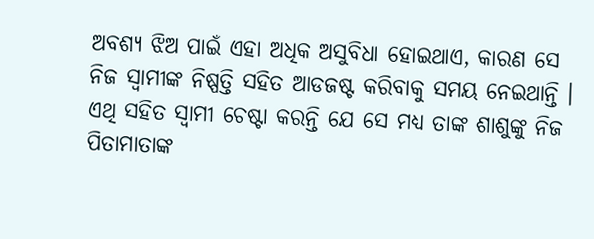ଅବଶ୍ୟ ଝିଅ ପାଇଁ ଏହା ଅଧିକ ଅସୁବିଧା ହୋଇଥାଏ, କାରଣ ସେ ନିଜ ସ୍ୱାମୀଙ୍କ ନିଷ୍ପତ୍ତି ସହିତ ଆଡଜଷ୍ଟ କରିବାକୁ ସମୟ ନେଇଥାନ୍ତି । ଏଥି ସହିତ ସ୍ୱାମୀ ଚେଷ୍ଟା କରନ୍ତି ଯେ ସେ ମଧ୍ୟ ତାଙ୍କ ଶାଶୁଙ୍କୁ ନିଜ ପିତାମାତାଙ୍କ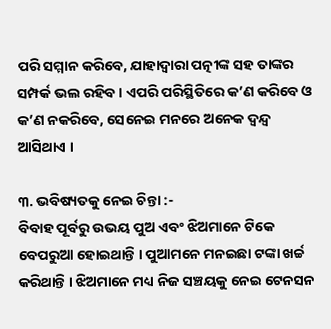ପରି ସମ୍ମାନ କରିବେ, ଯାହାଦ୍ୱାରା ପତ୍ନୀଙ୍କ ସହ ତାଙ୍କର ସମ୍ପର୍କ ଭଲ ରହିବ । ଏପରି ପରିସ୍ଥିତିରେ କ’ଣ କରିବେ ଓ କ’ଣ ନକରିବେ, ସେନେଇ ମନରେ ଅନେକ ଦ୍ୱନ୍ଦ୍ୱ ଆସିଥାଏ ।

୩. ଭବିଷ୍ୟତକୁ ନେଇ ଚିନ୍ତା :-
ବିବାହ ପୂର୍ବରୁ ଉଭୟ ପୁଅ ଏବଂ ଝିଅମାନେ ଟିକେ ବେପରୁଆ ହୋଇଥାନ୍ତି । ପୁଆମନେ ମନଇଛା ଟଙ୍କା ଖର୍ଚ୍ଚ କରିଥାନ୍ତି । ଝିଅମାନେ ମଧ୍ୟ ନିଜ ସଞ୍ଚୟକୁ ନେଇ ଟେନସନ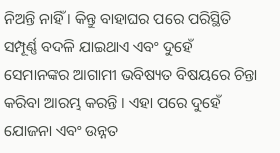ନିଅନ୍ତି ନାହିଁ । କିନ୍ତୁ ବାହାଘର ପରେ ପରିସ୍ଥିତି ସମ୍ପୂର୍ଣ୍ଣ ବଦଳି ଯାଇଥାଏ ଏବଂ ଦୁହେଁ ସେମାନଙ୍କର ଆଗାମୀ ଭବିଷ୍ୟତ ବିଷୟରେ ଚିନ୍ତା କରିବା ଆରମ୍ଭ କରନ୍ତି । ଏହା ପରେ ଦୁହେଁ ଯୋଜନା ଏବଂ ଉନ୍ନତ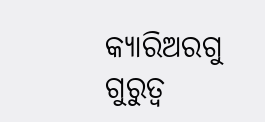କ୍ୟାରିଅରଗୁ ଗୁରୁତ୍ୱ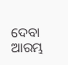ଦେବା ଆରମ୍ଭ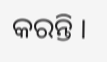କରନ୍ତି ।